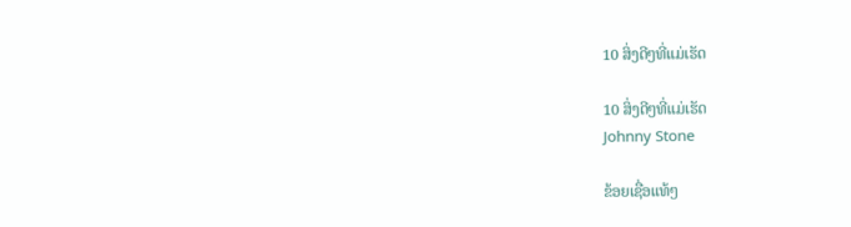10 ສິ່ງດີໆທີ່ແມ່ເຮັດ

10 ສິ່ງດີໆທີ່ແມ່ເຮັດ
Johnny Stone

ຂ້ອຍເຊື່ອແທ້ໆ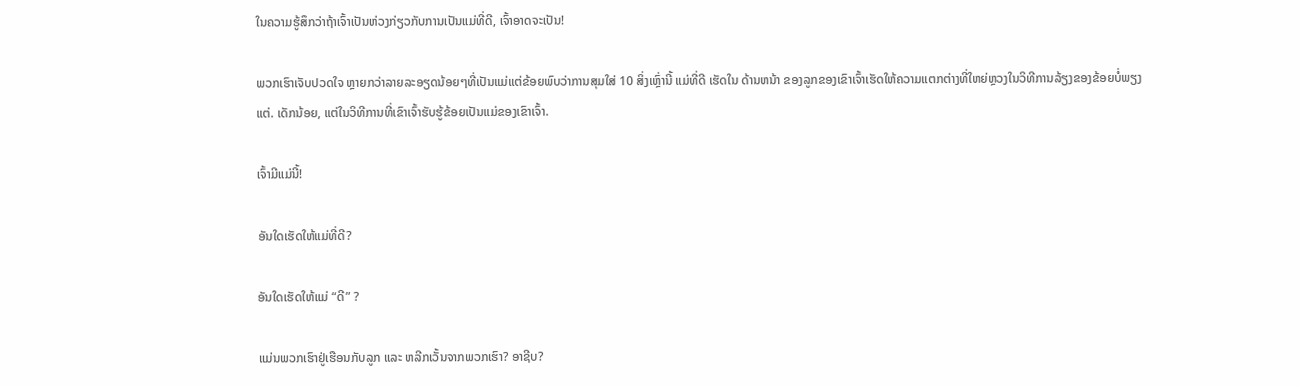ໃນຄວາມຮູ້ສຶກວ່າຖ້າເຈົ້າເປັນຫ່ວງກ່ຽວກັບການເປັນແມ່ທີ່ດີ, ເຈົ້າອາດຈະເປັນ!

ພວກເຮົາເຈັບປວດໃຈ ຫຼາຍກວ່າລາຍລະອຽດນ້ອຍໆທີ່ເປັນແມ່ແຕ່ຂ້ອຍພົບວ່າການສຸມໃສ່ 10 ສິ່ງເຫຼົ່ານີ້ ແມ່ທີ່ດີ ເຮັດໃນ ດ້ານຫນ້າ ຂອງລູກຂອງເຂົາເຈົ້າເຮັດໃຫ້ຄວາມແຕກຕ່າງທີ່ໃຫຍ່ຫຼວງໃນວິທີການລ້ຽງຂອງຂ້ອຍບໍ່ພຽງແຕ່. ເດັກນ້ອຍ, ແຕ່ໃນວິທີການທີ່ເຂົາເຈົ້າຮັບຮູ້ຂ້ອຍເປັນແມ່ຂອງເຂົາເຈົ້າ.

ເຈົ້າມີແມ່ນີ້!

ອັນໃດເຮັດໃຫ້ແມ່ທີ່ດີ?

ອັນໃດເຮັດໃຫ້ແມ່ “ດີ” ?

ແມ່ນພວກເຮົາຢູ່ເຮືອນກັບລູກ ແລະ ຫລີກເວັ້ນຈາກພວກເຮົາ? ອາຊີບ?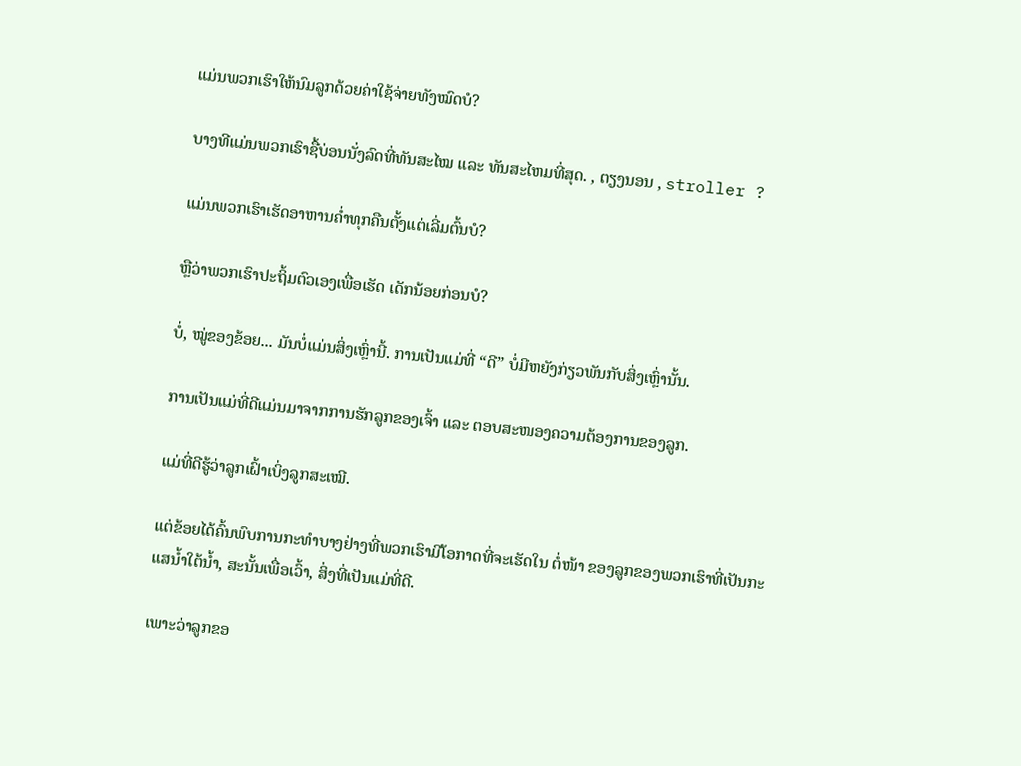ແມ່ນພວກເຮົາໃຫ້ນົມລູກດ້ວຍຄ່າໃຊ້ຈ່າຍທັງໝົດບໍ?

ບາງທີແມ່ນພວກເຮົາຊື້ບ່ອນນັ່ງລົດທີ່ທັນສະໄໝ ແລະ ທັນສະໄຫມທີ່ສຸດ. , ຕຽງນອນ , stroller ?

ແມ່ນພວກເຮົາເຮັດອາຫານຄ່ຳທຸກຄືນຕັ້ງແຕ່ເລີ່ມຕົ້ນບໍ?

ຫຼືວ່າພວກເຮົາປະຖິ້ມຕົວເອງເພື່ອເຮັດ ເດັກນ້ອຍກ່ອນບໍ?

ບໍ່, ໝູ່ຂອງຂ້ອຍ... ມັນບໍ່ແມ່ນສິ່ງເຫຼົ່ານີ້. ການເປັນແມ່ທີ່ “ດີ” ບໍ່ມີຫຍັງກ່ຽວພັນກັບສິ່ງເຫຼົ່ານັ້ນ.

ການເປັນແມ່ທີ່ດີແມ່ນມາຈາກການຮັກລູກຂອງເຈົ້າ ແລະ ຕອບສະໜອງຄວາມຕ້ອງການຂອງລູກ.

ແມ່ທີ່ດີຮູ້ວ່າລູກເຝົ້າເບິ່ງລູກສະເໝີ.

ແຕ່ຂ້ອຍໄດ້ຄົ້ນພົບການກະທຳບາງຢ່າງທີ່ພວກເຮົາມີໂອກາດທີ່ຈະເຮັດໃນ ຕໍ່ໜ້າ ຂອງລູກຂອງພວກເຮົາທີ່ເປັນກະແສນ້ຳໃຕ້ນ້ຳ, ສະນັ້ນເພື່ອເວົ້າ, ສິ່ງທີ່ເປັນແມ່ທີ່ດີ.

ເພາະວ່າລູກຂອ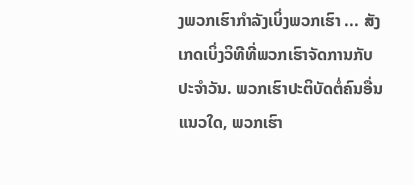ງພວກເຮົາກໍາລັງເບິ່ງພວກເຮົາ ... ສັງເກດເບິ່ງວິທີທີ່ພວກເຮົາຈັດການກັບປະຈໍາວັນ. ພວກເຮົາປະຕິບັດຕໍ່ຄົນອື່ນແນວໃດ, ພວກເຮົາ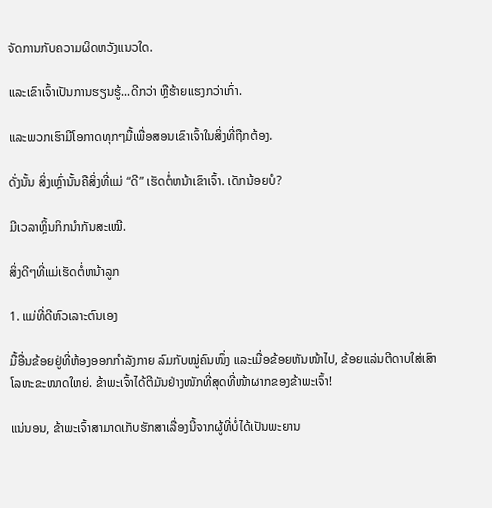ຈັດການກັບຄວາມຜິດຫວັງແນວໃດ.

ແລະເຂົາເຈົ້າເປັນການຮຽນຮູ້...ດີກວ່າ ຫຼືຮ້າຍແຮງກວ່າເກົ່າ.

ແລະພວກເຮົາມີໂອກາດທຸກໆມື້ເພື່ອສອນເຂົາເຈົ້າໃນສິ່ງທີ່ຖືກຕ້ອງ.

ດັ່ງນັ້ນ ສິ່ງເຫຼົ່ານັ້ນຄືສິ່ງທີ່ແມ່ “ດີ” ເຮັດຕໍ່ຫນ້າເຂົາເຈົ້າ. ເດັກນ້ອຍບໍ?

ມີເວລາຫຼິ້ນກິກນຳກັນສະເໝີ.

ສິ່ງດີໆທີ່ແມ່ເຮັດຕໍ່ຫນ້າລູກ

1. ແມ່ທີ່ດີຫົວເລາະຕົນເອງ

ມື້ອື່ນຂ້ອຍຢູ່ທີ່ຫ້ອງອອກກໍາລັງກາຍ ລົມກັບໝູ່ຄົນໜຶ່ງ ແລະເມື່ອຂ້ອຍຫັນໜ້າໄປ, ຂ້ອຍແລ່ນຕີດາບໃສ່ເສົາໂລຫະຂະໜາດໃຫຍ່. ຂ້າພະເຈົ້າໄດ້ຕີມັນຢ່າງໜັກທີ່ສຸດທີ່ໜ້າຜາກຂອງຂ້າພະເຈົ້າ!

ແນ່ນອນ, ຂ້າພະເຈົ້າສາມາດເກັບຮັກສາເລື່ອງນີ້ຈາກຜູ້ທີ່ບໍ່ໄດ້ເປັນພະຍານ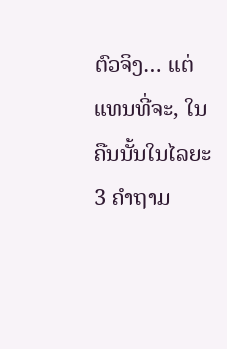ຕົວຈິງ… ແຕ່ແທນທີ່ຈະ, ໃນຄືນນັ້ນໃນໄລຍະ 3 ຄໍາຖາມ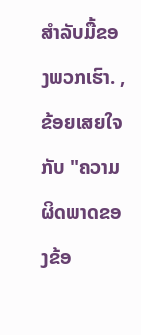ສໍາລັບມື້ຂອງພວກເຮົາ. , ຂ້ອຍເສຍໃຈກັບ "ຄວາມຜິດພາດຂອງຂ້ອ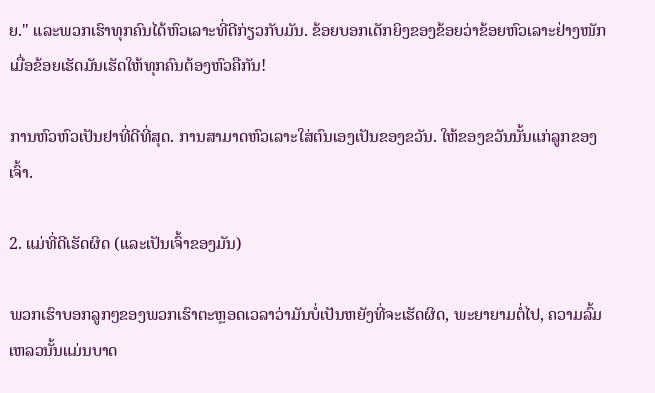ຍ." ແລະພວກເຮົາທຸກຄົນໄດ້ຫົວເລາະທີ່ດີກ່ຽວກັບມັນ. ຂ້ອຍບອກເດັກຍິງຂອງຂ້ອຍວ່າຂ້ອຍຫົວເລາະຢ່າງໜັກເມື່ອຂ້ອຍເຮັດມັນເຮັດໃຫ້ທຸກຄົນຕ້ອງຫົວຄືກັນ!

ການຫົວຫົວເປັນຢາທີ່ດີທີ່ສຸດ. ການສາມາດຫົວເລາະໃສ່ຕົນເອງເປັນຂອງຂວັນ. ໃຫ້ຂອງຂວັນນັ້ນແກ່ລູກຂອງເຈົ້າ.

2. ແມ່ທີ່ດີເຮັດຜິດ (ແລະເປັນເຈົ້າຂອງມັນ)

ພວກເຮົາບອກລູກໆຂອງພວກເຮົາຕະຫຼອດເວລາວ່າມັນບໍ່ເປັນຫຍັງທີ່ຈະເຮັດຜິດ, ພະຍາຍາມຕໍ່ໄປ, ຄວາມລົ້ມເຫລວນັ້ນແມ່ນບາດ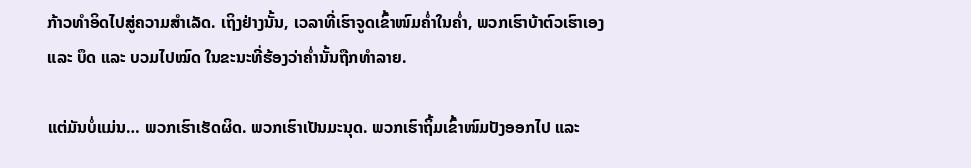ກ້າວທໍາອິດໄປສູ່ຄວາມສໍາເລັດ. ເຖິງຢ່າງນັ້ນ, ເວລາທີ່ເຮົາຈູດເຂົ້າໜົມຄ່ຳໃນຄ່ຳ, ພວກເຮົາບ້າຕົວເຮົາເອງ ແລະ ບຶດ ແລະ ບວມໄປໝົດ ໃນຂະນະທີ່ຮ້ອງວ່າຄ່ຳນັ້ນຖືກທຳລາຍ.

ແຕ່ມັນບໍ່ແມ່ນ… ພວກເຮົາເຮັດຜິດ. ພວກເຮົາເປັນມະນຸດ. ພວກເຮົາຖິ້ມເຂົ້າໜົມປັງອອກໄປ ແລະ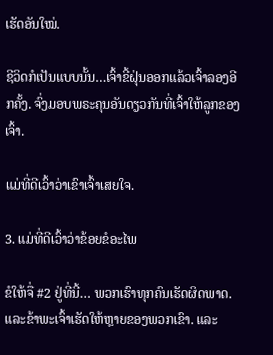ເຮັດອັນໃໝ່.

ຊີວິດກໍເປັນແບບນັ້ນ…ເຈົ້າຂີ້ຝຸ່ນອອກແລ້ວເຈົ້າລອງອີກຄັ້ງ. ຈົ່ງມອບພຣະຄຸນອັນດຽວກັນທີ່ເຈົ້າໃຫ້ລູກຂອງເຈົ້າ.

ແມ່ທີ່ດີເວົ້າວ່າເຂົາເຈົ້າເສຍໃຈ.

3. ແມ່ທີ່ດີເວົ້າວ່າຂ້ອຍຂໍອະໄພ

ຂໍໃຫ້ຈື່ #2 ຢູ່ທີ່ນີ້… ພວກເຮົາທຸກຄົນເຮັດຜິດພາດ. ແລະຂ້າພະເຈົ້າເຮັດໃຫ້ຫຼາຍຂອງພວກເຂົາ. ແລະ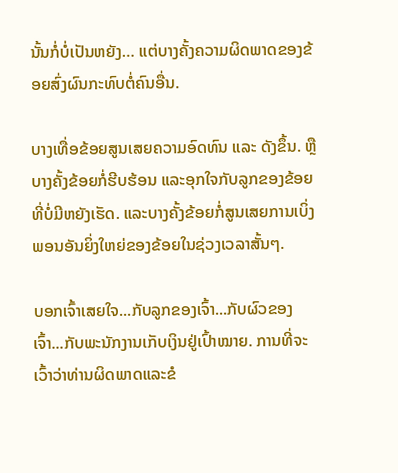ນັ້ນກໍ່ບໍ່ເປັນຫຍັງ… ແຕ່ບາງຄັ້ງຄວາມຜິດພາດຂອງຂ້ອຍສົ່ງຜົນກະທົບຕໍ່ຄົນອື່ນ.

ບາງເທື່ອຂ້ອຍສູນເສຍຄວາມອົດທົນ ແລະ ດັງຂຶ້ນ. ຫຼືບາງຄັ້ງຂ້ອຍກໍ່ຮີບຮ້ອນ ແລະອຸກໃຈກັບລູກຂອງຂ້ອຍທີ່ບໍ່ມີຫຍັງເຮັດ. ແລະບາງຄັ້ງຂ້ອຍກໍ່ສູນເສຍການເບິ່ງພອນອັນຍິ່ງໃຫຍ່ຂອງຂ້ອຍໃນຊ່ວງເວລາສັ້ນໆ.

ບອກເຈົ້າເສຍໃຈ...ກັບລູກຂອງເຈົ້າ...ກັບຜົວຂອງເຈົ້າ...ກັບພະນັກງານເກັບເງິນຢູ່ເປົ້າໝາຍ. ການທີ່ຈະເວົ້າວ່າທ່ານຜິດພາດແລະຂໍ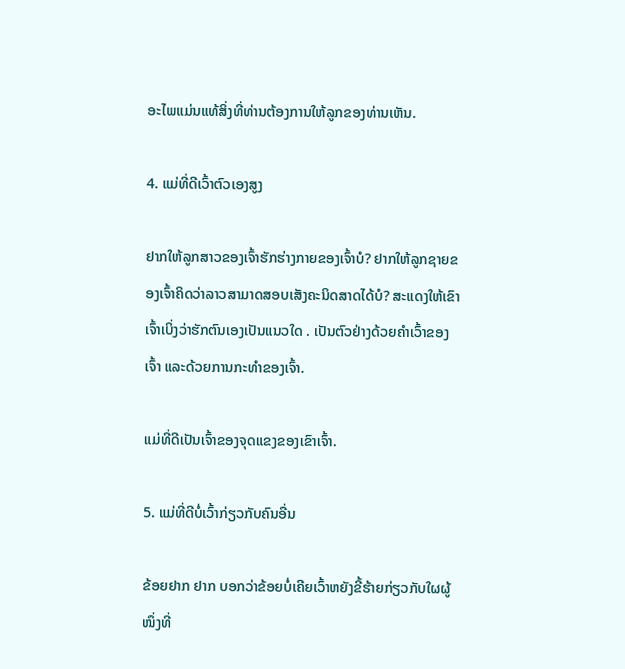ອະໄພແມ່ນແທ້ສິ່ງທີ່ທ່ານຕ້ອງການໃຫ້ລູກຂອງທ່ານເຫັນ.

4. ແມ່ທີ່ດີເວົ້າຕົວເອງສູງ

ຢາກໃຫ້ລູກສາວຂອງເຈົ້າຮັກຮ່າງກາຍຂອງເຈົ້າບໍ? ຢາກໃຫ້ລູກຊາຍຂອງເຈົ້າຄິດວ່າລາວສາມາດສອບເສັງຄະນິດສາດໄດ້ບໍ? ສະແດງໃຫ້ເຂົາເຈົ້າເບິ່ງວ່າຮັກຕົນເອງເປັນແນວໃດ . ເປັນຕົວຢ່າງດ້ວຍຄຳເວົ້າຂອງເຈົ້າ ແລະດ້ວຍການກະທຳຂອງເຈົ້າ.

ແມ່ທີ່ດີເປັນເຈົ້າຂອງຈຸດແຂງຂອງເຂົາເຈົ້າ.

5. ແມ່ທີ່ດີບໍ່ເວົ້າກ່ຽວກັບຄົນອື່ນ

ຂ້ອຍຢາກ ຢາກ ບອກວ່າຂ້ອຍບໍ່ເຄີຍເວົ້າຫຍັງຂີ້ຮ້າຍກ່ຽວກັບໃຜຜູ້ໜຶ່ງທີ່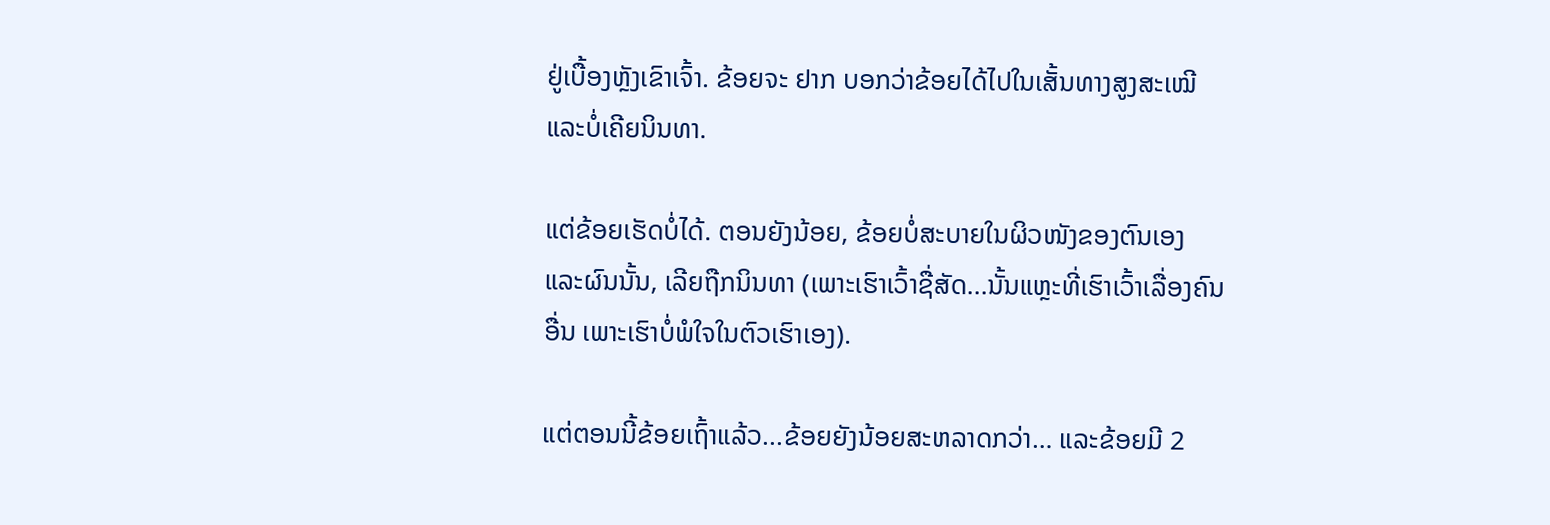ຢູ່ເບື້ອງຫຼັງເຂົາເຈົ້າ. ຂ້ອຍຈະ ຢາກ ບອກວ່າຂ້ອຍໄດ້ໄປໃນເສັ້ນທາງສູງສະເໝີ ແລະບໍ່ເຄີຍນິນທາ.

ແຕ່ຂ້ອຍເຮັດບໍ່ໄດ້. ຕອນຍັງນ້ອຍ, ຂ້ອຍບໍ່ສະບາຍໃນຜິວໜັງຂອງຕົນເອງ ແລະຜົນນັ້ນ, ເລີຍຖືກນິນທາ (ເພາະເຮົາເວົ້າຊື່ສັດ...ນັ້ນແຫຼະທີ່ເຮົາເວົ້າເລື່ອງຄົນອື່ນ ເພາະເຮົາບໍ່ພໍໃຈໃນຕົວເຮົາເອງ).

ແຕ່ຕອນນີ້ຂ້ອຍເຖົ້າແລ້ວ...ຂ້ອຍຍັງນ້ອຍສະຫລາດກວ່າ… ແລະຂ້ອຍມີ 2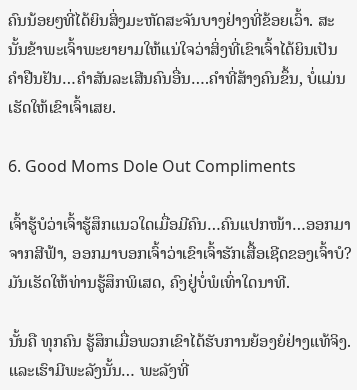ຄົນນ້ອຍໆທີ່ໄດ້ຍິນສິ່ງມະຫັດສະຈັນບາງຢ່າງທີ່ຂ້ອຍເວົ້າ. ສະນັ້ນຂ້າພະເຈົ້າພະຍາຍາມໃຫ້ແນ່ໃຈວ່າສິ່ງທີ່ເຂົາເຈົ້າໄດ້ຍິນເປັນຄໍາຢືນຢັນ…ຄໍາສັນລະເສີນຄົນອື່ນ….ຄໍາທີ່ສ້າງຄົນຂຶ້ນ, ບໍ່ແມ່ນເຮັດໃຫ້ເຂົາເຈົ້າເສຍ.

6. Good Moms Dole Out Compliments

ເຈົ້າຮູ້ບໍວ່າເຈົ້າຮູ້ສຶກແນວໃດເມື່ອມີຄົນ…ຄົນແປກໜ້າ…ອອກມາຈາກສີຟ້າ, ອອກມາບອກເຈົ້າວ່າເຂົາເຈົ້າຮັກເສື້ອເຊີດຂອງເຈົ້າບໍ? ມັນເຮັດໃຫ້ທ່ານຮູ້ສຶກພິເສດ, ຄົງຢູ່ບໍ່ພໍເທົ່າໃດນາທີ.

ນັ້ນຄື ທຸກຄົນ ຮູ້ສຶກເມື່ອພວກເຂົາໄດ້ຮັບການຍ້ອງຍໍຢ່າງແທ້ຈິງ. ແລະເຮົາມີພະລັງນັ້ນ… ພະລັງທີ່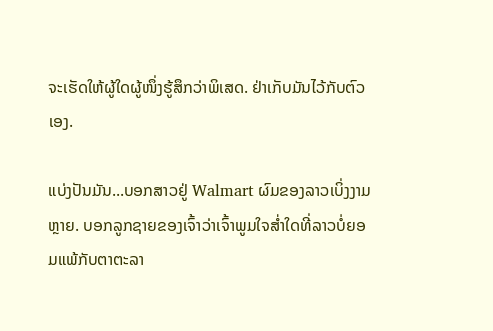ຈະເຮັດໃຫ້ຜູ້ໃດຜູ້ໜຶ່ງຮູ້ສຶກວ່າພິເສດ. ຢ່າເກັບມັນໄວ້ກັບຕົວເອງ.

ແບ່ງປັນມັນ...ບອກສາວຢູ່ Walmart ຜົມຂອງລາວເບິ່ງງາມຫຼາຍ. ບອກລູກຊາຍຂອງເຈົ້າວ່າເຈົ້າພູມໃຈສໍ່າໃດທີ່ລາວບໍ່ຍອມແພ້ກັບຕາຕະລາ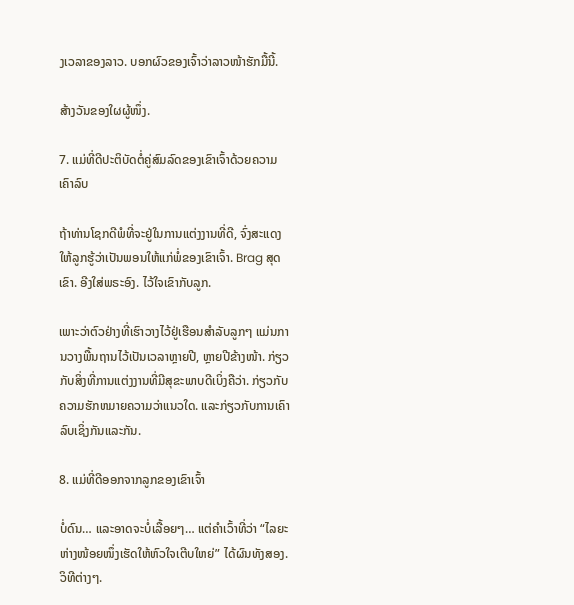ງເວລາຂອງລາວ. ບອກຜົວຂອງເຈົ້າວ່າລາວໜ້າຮັກມື້ນີ້.

ສ້າງວັນຂອງໃຜຜູ້ໜຶ່ງ.

7. ແມ່ທີ່ດີປະຕິບັດຕໍ່ຄູ່ສົມລົດຂອງເຂົາເຈົ້າດ້ວຍຄວາມເຄົາລົບ

ຖ້າທ່ານໂຊກດີພໍທີ່ຈະຢູ່ໃນການແຕ່ງງານທີ່ດີ, ຈົ່ງສະແດງໃຫ້ລູກຮູ້ວ່າເປັນພອນໃຫ້ແກ່ພໍ່ຂອງເຂົາເຈົ້າ. Brag ສຸດເຂົາ. ອີງໃສ່ພຣະອົງ. ໄວ້ໃຈເຂົາກັບລູກ.

ເພາະວ່າຕົວຢ່າງທີ່ເຮົາວາງໄວ້ຢູ່ເຮືອນສຳລັບລູກໆ ແມ່ນການວາງພື້ນຖານໄວ້ເປັນເວລາຫຼາຍປີ, ຫຼາຍປີຂ້າງໜ້າ. ກ່ຽວກັບສິ່ງທີ່ການແຕ່ງງານທີ່ມີສຸຂະພາບດີເບິ່ງຄືວ່າ. ກ່ຽວກັບຄວາມຮັກຫມາຍຄວາມວ່າແນວໃດ. ແລະກ່ຽວກັບການເຄົາລົບເຊິ່ງກັນແລະກັນ.

8. ແມ່ທີ່ດີອອກຈາກລູກຂອງເຂົາເຈົ້າ

ບໍ່ດົນ… ແລະອາດຈະບໍ່ເລື້ອຍໆ… ແຕ່ຄຳເວົ້າທີ່ວ່າ “ໄລຍະຫ່າງໜ້ອຍໜຶ່ງເຮັດໃຫ້ຫົວໃຈເຕີບໃຫຍ່” ໄດ້ຜົນທັງສອງ.ວິທີຕ່າງໆ.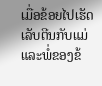ເມື່ອຂ້ອຍໄປເຮັດເລັບຕີນກັບແມ່ ແລະພໍ່ຂອງຂ້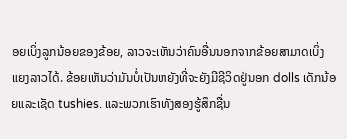ອຍເບິ່ງລູກນ້ອຍຂອງຂ້ອຍ, ລາວຈະເຫັນວ່າຄົນອື່ນນອກຈາກຂ້ອຍສາມາດເບິ່ງແຍງລາວໄດ້. ຂ້ອຍເຫັນວ່າມັນບໍ່ເປັນຫຍັງທີ່ຈະຍັງມີຊີວິດຢູ່ນອກ dolls ເດັກນ້ອຍແລະເຊັດ tushies. ແລະພວກເຮົາທັງສອງຮູ້ສຶກຊື່ນ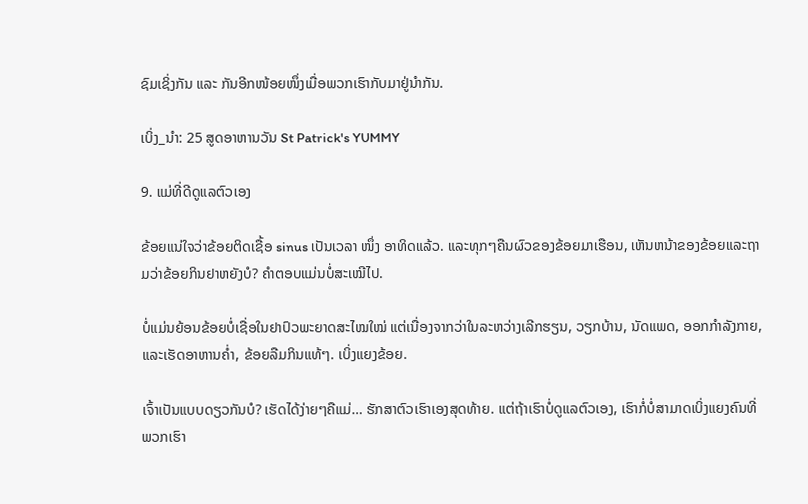ຊົມເຊິ່ງກັນ ແລະ ກັນອີກໜ້ອຍໜຶ່ງເມື່ອພວກເຮົາກັບມາຢູ່ນຳກັນ.

ເບິ່ງ_ນຳ: 25 ສູດອາຫານວັນ St Patrick's YUMMY

9. ແມ່ທີ່ດີດູແລຕົວເອງ

ຂ້ອຍແນ່ໃຈວ່າຂ້ອຍຕິດເຊື້ອ sinus ເປັນເວລາ ໜຶ່ງ ອາທິດແລ້ວ. ແລະທຸກໆຄືນຜົວຂອງຂ້ອຍມາເຮືອນ, ເຫັນຫນ້າຂອງຂ້ອຍແລະຖາມວ່າຂ້ອຍກິນຢາຫຍັງບໍ? ຄໍາຕອບແມ່ນບໍ່ສະເໝີໄປ.

ບໍ່ແມ່ນຍ້ອນຂ້ອຍບໍ່ເຊື່ອໃນຢາປົວພະຍາດສະໄໝໃໝ່ ແຕ່ເນື່ອງຈາກວ່າໃນລະຫວ່າງເລີກຮຽນ, ວຽກບ້ານ, ນັດແພດ, ອອກກຳລັງກາຍ, ແລະເຮັດອາຫານຄ່ຳ, ຂ້ອຍລືມກິນແທ້ໆ. ເບິ່ງແຍງຂ້ອຍ.

ເຈົ້າເປັນແບບດຽວກັນບໍ? ເຮັດໄດ້ງ່າຍໆຄືແມ່… ຮັກສາຕົວເຮົາເອງສຸດທ້າຍ. ແຕ່ຖ້າເຮົາບໍ່ດູແລຕົວເອງ, ເຮົາກໍ່ບໍ່ສາມາດເບິ່ງແຍງຄົນທີ່ພວກເຮົາ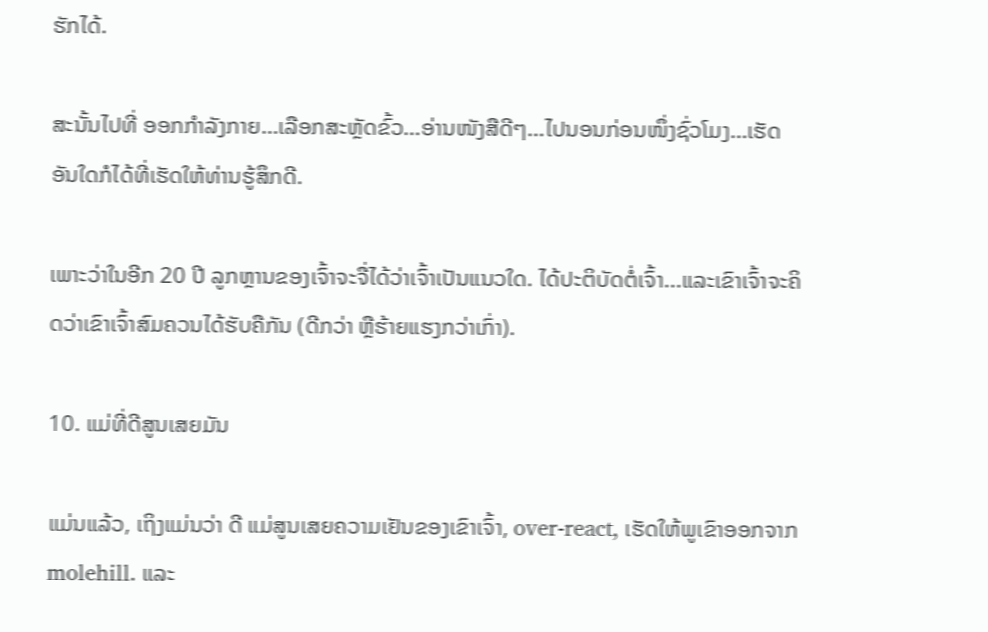ຮັກໄດ້.

ສະນັ້ນໄປທີ່ ອອກກຳລັງກາຍ…ເລືອກສະຫຼັດຂົ້ວ…ອ່ານໜັງສືດີໆ…ໄປນອນກ່ອນໜຶ່ງຊົ່ວໂມງ…ເຮັດອັນໃດກໍໄດ້ທີ່ເຮັດໃຫ້ທ່ານຮູ້ສຶກດີ.

ເພາະວ່າໃນອີກ 20 ປີ ລູກຫຼານຂອງເຈົ້າຈະຈື່ໄດ້ວ່າເຈົ້າເປັນແນວໃດ. ໄດ້ປະຕິບັດຕໍ່ເຈົ້າ...ແລະເຂົາເຈົ້າຈະຄິດວ່າເຂົາເຈົ້າສົມຄວນໄດ້ຮັບຄືກັນ (ດີກວ່າ ຫຼືຮ້າຍແຮງກວ່າເກົ່າ).

10. ແມ່ທີ່ດີສູນເສຍມັນ

ແມ່ນແລ້ວ, ເຖິງແມ່ນວ່າ ດີ ແມ່ສູນເສຍຄວາມເຢັນຂອງເຂົາເຈົ້າ, over-react, ເຮັດໃຫ້ພູເຂົາອອກຈາກ molehill. ແລະ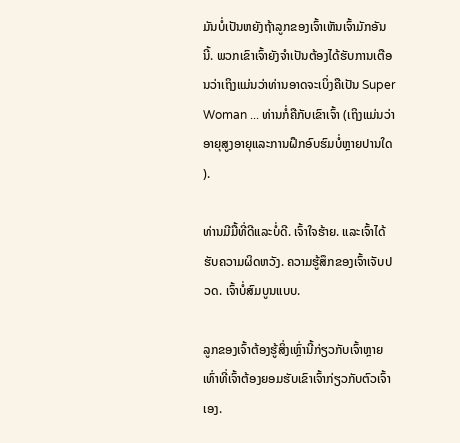ມັນບໍ່ເປັນຫຍັງຖ້າລູກຂອງເຈົ້າເຫັນເຈົ້າມັກອັນນີ້. ພວກເຂົາເຈົ້າຍັງຈໍາເປັນຕ້ອງໄດ້ຮັບການເຕືອນວ່າເຖິງແມ່ນວ່າທ່ານອາດຈະເບິ່ງຄືເປັນ Super Woman ... ທ່ານກໍ່ຄືກັບເຂົາເຈົ້າ (ເຖິງແມ່ນວ່າອາຍຸສູງອາຍຸແລະການຝຶກອົບຮົມບໍ່ຫຼາຍປານໃດ).

ທ່ານມີມື້ທີ່ດີແລະບໍ່ດີ. ເຈົ້າໃຈຮ້າຍ. ແລະເຈົ້າໄດ້ຮັບຄວາມຜິດຫວັງ. ຄວາມຮູ້ສຶກຂອງເຈົ້າເຈັບປວດ. ເຈົ້າບໍ່ສົມບູນແບບ.

ລູກຂອງເຈົ້າຕ້ອງຮູ້ສິ່ງເຫຼົ່ານີ້ກ່ຽວກັບເຈົ້າຫຼາຍເທົ່າທີ່ເຈົ້າຕ້ອງຍອມຮັບເຂົາເຈົ້າກ່ຽວກັບຕົວເຈົ້າເອງ.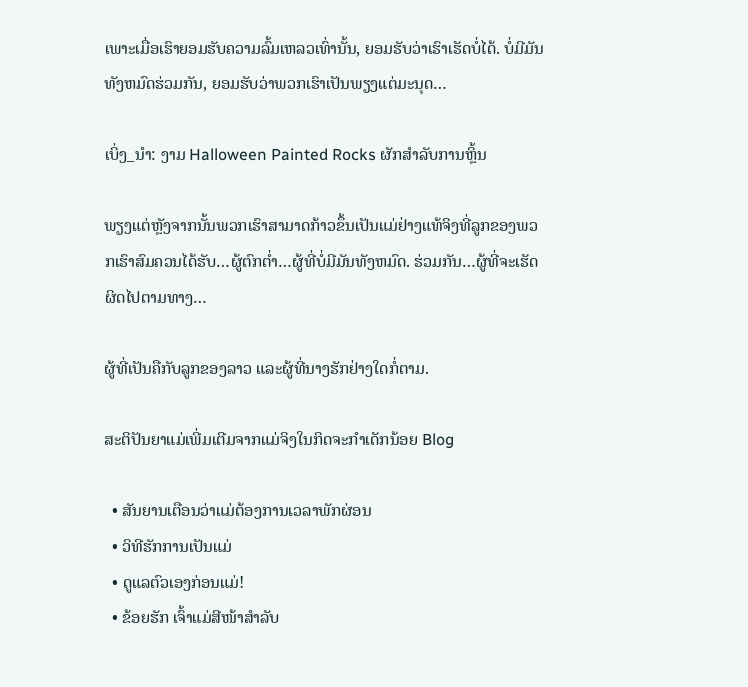ເພາະເມື່ອເຮົາຍອມຮັບຄວາມລົ້ມເຫລວເທົ່ານັ້ນ, ຍອມຮັບວ່າເຮົາເຮັດບໍ່ໄດ້. ບໍ່ມີມັນທັງຫມົດຮ່ວມກັນ, ຍອມຮັບວ່າພວກເຮົາເປັນພຽງແຕ່ມະນຸດ…

ເບິ່ງ_ນຳ: ງາມ Halloween Painted Rocks ຜັກສໍາລັບການຫຼິ້ນ

ພຽງແຕ່ຫຼັງຈາກນັ້ນພວກເຮົາສາມາດກ້າວຂຶ້ນເປັນແມ່ຢ່າງແທ້ຈິງທີ່ລູກຂອງພວກເຮົາສົມຄວນໄດ້ຮັບ…ຜູ້ຕົກຕໍ່າ…ຜູ້ທີ່ບໍ່ມີມັນທັງຫມົດ. ຮ່ວມກັນ…ຜູ້ທີ່ຈະເຮັດຜິດໄປຕາມທາງ…

ຜູ້ທີ່ເປັນຄືກັບລູກຂອງລາວ ແລະຜູ້ທີ່ນາງຮັກຢ່າງໃດກໍ່ຕາມ.

ສະຕິປັນຍາແມ່ເພີ່ມເຕີມຈາກແມ່ຈິງໃນກິດຈະກໍາເດັກນ້ອຍ Blog

  • ສັນຍານເຕືອນວ່າແມ່ຕ້ອງການເວລາພັກຜ່ອນ
  • ວິທີຮັກການເປັນແມ່
  • ດູແລຕົວເອງກ່ອນແມ່!
  • ຂ້ອຍຮັກ ເຈົ້າແມ່ສີໜ້າສຳລັບ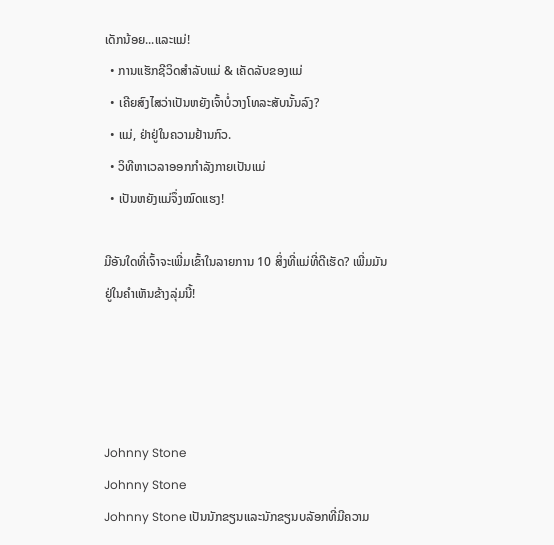ເດັກນ້ອຍ...ແລະແມ່!
  • ການແຮັກຊີວິດສຳລັບແມ່ & ເຄັດລັບຂອງແມ່
  • ເຄີຍສົງໄສວ່າເປັນຫຍັງເຈົ້າບໍ່ວາງໂທລະສັບນັ້ນລົງ?
  • ແມ່, ຢ່າຢູ່ໃນຄວາມຢ້ານກົວ.
  • ວິທີຫາເວລາອອກກຳລັງກາຍເປັນແມ່
  • ເປັນຫຍັງແມ່ຈຶ່ງໝົດແຮງ!

ມີອັນໃດທີ່ເຈົ້າຈະເພີ່ມເຂົ້າໃນລາຍການ 10 ສິ່ງທີ່ແມ່ທີ່ດີເຮັດ? ເພີ່ມມັນຢູ່ໃນຄໍາເຫັນຂ້າງລຸ່ມນີ້!




Johnny Stone
Johnny Stone
Johnny Stone ເປັນນັກຂຽນແລະນັກຂຽນບລັອກທີ່ມີຄວາມ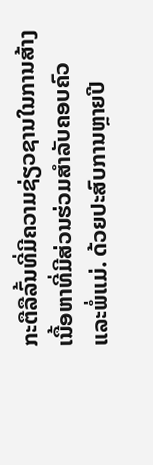ກະຕືລືລົ້ນທີ່ມີຄວາມຊ່ຽວຊານໃນການສ້າງເນື້ອຫາທີ່ມີສ່ວນຮ່ວມສໍາລັບຄອບຄົວແລະພໍ່ແມ່. ດ້ວຍປະສົບການຫຼາຍປີ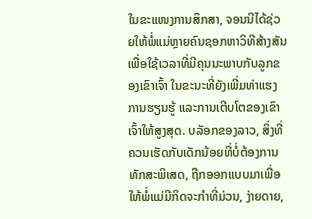ໃນຂະແໜງການສຶກສາ, ຈອນນີໄດ້ຊ່ວຍໃຫ້ພໍ່ແມ່ຫຼາຍຄົນຊອກຫາວິທີສ້າງສັນເພື່ອໃຊ້ເວລາທີ່ມີຄຸນນະພາບກັບລູກຂອງເຂົາເຈົ້າ ໃນຂະນະທີ່ຍັງເພີ່ມທ່າແຮງການຮຽນຮູ້ ແລະການເຕີບໂຕຂອງເຂົາເຈົ້າໃຫ້ສູງສຸດ. ບລັອກຂອງລາວ, ສິ່ງທີ່ຄວນເຮັດກັບເດັກນ້ອຍທີ່ບໍ່ຕ້ອງການທັກສະພິເສດ, ຖືກອອກແບບມາເພື່ອໃຫ້ພໍ່ແມ່ມີກິດຈະກໍາທີ່ມ່ວນ, ງ່າຍດາຍ,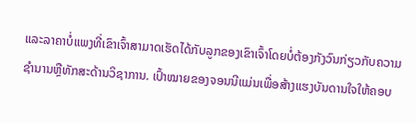ແລະລາຄາບໍ່ແພງທີ່ເຂົາເຈົ້າສາມາດເຮັດໄດ້ກັບລູກຂອງເຂົາເຈົ້າໂດຍບໍ່ຕ້ອງກັງວົນກ່ຽວກັບຄວາມຊໍານານຫຼືທັກສະດ້ານວິຊາການ. ເປົ້າໝາຍຂອງຈອນນີແມ່ນເພື່ອສ້າງແຮງບັນດານໃຈໃຫ້ຄອບ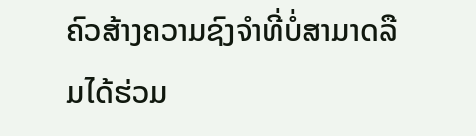ຄົວສ້າງຄວາມຊົງຈຳທີ່ບໍ່ສາມາດລືມໄດ້ຮ່ວມ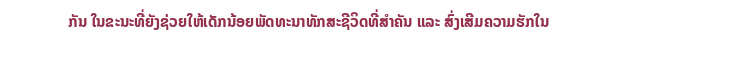ກັນ ໃນຂະນະທີ່ຍັງຊ່ວຍໃຫ້ເດັກນ້ອຍພັດທະນາທັກສະຊີວິດທີ່ສຳຄັນ ແລະ ສົ່ງເສີມຄວາມຮັກໃນ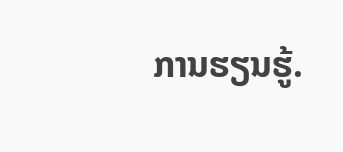ການຮຽນຮູ້.